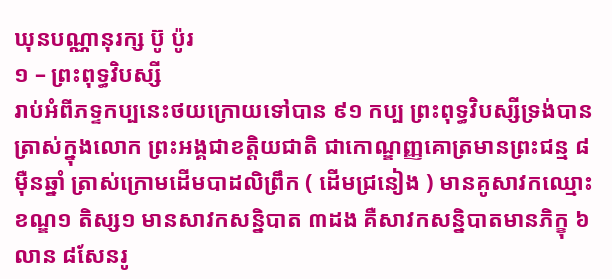ឃុនបណ្ណានុរក្ស ប៊ូ ប៉ូរ
១ – ព្រះពុទ្ធវិបស្សី
រាប់អំពីភទ្ទកប្បនេះថយក្រោយទៅបាន ៩១ កប្ប ព្រះពុទ្ធវិបស្សីទ្រង់បានត្រាស់ក្នុងលោក ព្រះអង្គជាខត្តិយជាតិ ជាកោណ្ឌញ្ញគោត្រមានព្រះជន្ម ៨ ម៉ឺនឆ្នាំ ត្រាស់ក្រោមដើមបាដលិព្រឹក ( ដើមជ្រនៀង ) មានគូសាវកឈ្មោះខណ្ឌ១ តិស្ស១ មានសាវកសន្និបាត ៣ដង គឺសាវកសន្និបាតមានភិក្ខុ ៦លាន ៨សែនរូ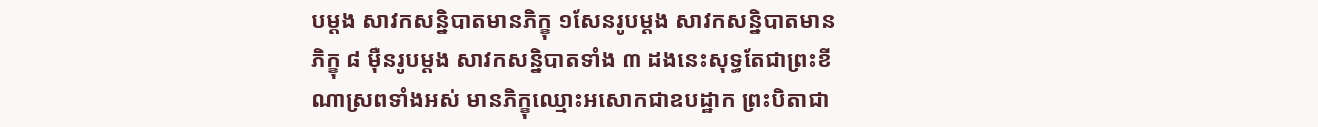បម្ដង សាវកសន្និបាតមានភិក្ខុ ១សែនរូបម្ដង សាវកសន្និបាតមានភិក្ខុ ៨ ម៉ឺនរូបម្ដង សាវកសន្និបាតទាំង ៣ ដងនេះសុទ្ធតែជាព្រះខីណាស្រពទាំងអស់ មានភិក្ខុឈ្មោះអសោកជាឧបដ្ឋាក ព្រះបិតាជា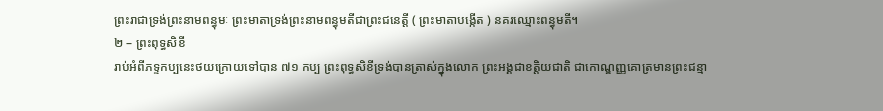ព្រះរាជាទ្រង់ព្រះនាមពន្ធុមៈ ព្រះមាតាទ្រង់ព្រះនាមពន្ធុមតីជាព្រះជនេត្តី ( ព្រះមាតាបង្កើត ) នគរឈ្មោះពន្ធុមតី។
២ – ព្រះពុទ្ធសិខី
រាប់អំពីភទ្ទកប្បនេះថយក្រោយទៅបាន ៧១ កប្ប ព្រះពុទ្ធសិខីទ្រង់បានត្រាស់ក្នុងលោក ព្រះអង្គជាខត្តិយជាតិ ជាកោណ្ឌញ្ញគោត្រមានព្រះជន្មា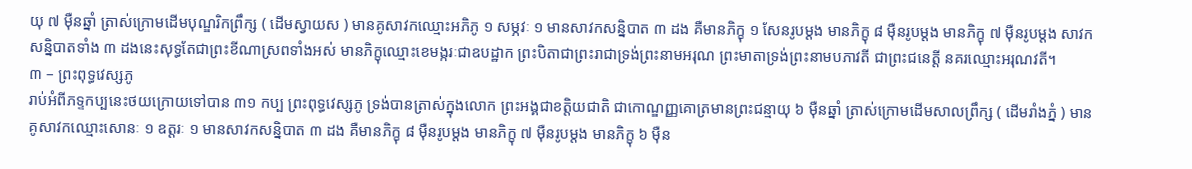យុ ៧ ម៉ឺនឆ្នាំ ត្រាស់ក្រោមដើមបុណ្ឌរិកព្រឹក្ស ( ដើមស្វាយស ) មានគូសាវកឈ្មោះអភិភូ ១ សម្ភវៈ ១ មានសាវកសន្និបាត ៣ ដង គឺមានភិក្ខុ ១ សែនរូបម្ដង មានភិក្ខុ ៨ ម៉ឺនរូបម្ដង មានភិក្ខុ ៧ ម៉ឺនរូបម្ដង សាវកសន្និបាតទាំង ៣ ដងនេះសុទ្ធតែជាព្រះខីណាស្រពទាំងអស់ មានភិក្ខុឈ្មោះខេមង្ករៈជាឧបដ្ឋាក ព្រះបិតាជាព្រះរាជាទ្រង់ព្រះនាមអរុណ ព្រះមាតាទ្រង់ព្រះនាមបភាវតី ជាព្រះជនេត្តី នគរឈ្មោះអរុណវតី។
៣ – ព្រះពុទ្ធវេស្សភូ
រាប់អំពីភទ្ទកប្បនេះថយក្រោយទៅបាន ៣១ កប្ប ព្រះពុទ្ធវេស្សភូ ទ្រង់បានត្រាស់ក្នុងលោក ព្រះអង្គជាខត្តិយជាតិ ជាកោណ្ឌញ្ញគោត្រមានព្រះជន្មាយុ ៦ ម៉ឺនឆ្នាំ ត្រាស់ក្រោមដើមសាលព្រឹក្ស ( ដើមរាំងភ្នំ ) មានគូសាវកឈ្មោះសោនៈ ១ ឧត្ដរៈ ១ មានសាវកសន្និបាត ៣ ដង គឺមានភិក្ខុ ៨ ម៉ឺនរូបម្ដង មានភិក្ខុ ៧ ម៉ឺនរូបម្ដង មានភិក្ខុ ៦ ម៉ឺន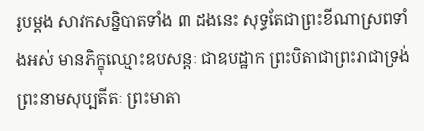រូបម្ដង សាវកសន្និបាតទាំង ៣ ដងនេះ សុទ្ធតែជាព្រះខីណាស្រពទាំងអស់ មានភិក្ខុឈ្មោះឧបសន្តៈ ជាឧបដ្ឋាក ព្រះបិតាជាព្រះរាជាទ្រង់ព្រះនាមសុប្បតីតៈ ព្រះមាតា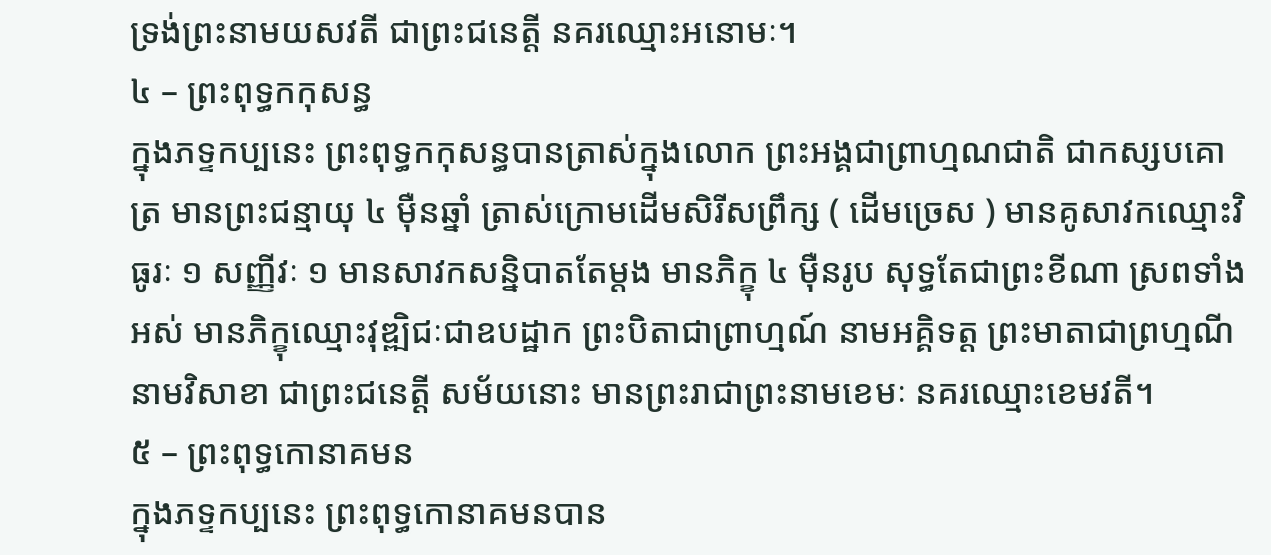ទ្រង់ព្រះនាមយសវតី ជាព្រះជនេត្តី នគរឈ្មោះអនោមៈ។
៤ – ព្រះពុទ្ធកកុសន្ធ
ក្នុងភទ្ទកប្បនេះ ព្រះពុទ្ធកកុសន្ធបានត្រាស់ក្នុងលោក ព្រះអង្គជាព្រាហ្មណជាតិ ជាកស្សបគោត្រ មានព្រះជន្មាយុ ៤ ម៉ឺនឆ្នាំ ត្រាស់ក្រោមដើមសិរីសព្រឹក្ស ( ដើមច្រេស ) មានគូសាវកឈ្មោះវិធូរៈ ១ សញ្ញីវៈ ១ មានសាវកសន្និបាតតែម្ដង មានភិក្ខុ ៤ ម៉ឺនរូប សុទ្ធតែជាព្រះខីណា ស្រពទាំងអស់ មានភិក្ខុឈ្មោះវុឌ្ឍិជៈជាឧបដ្ឋាក ព្រះបិតាជាព្រាហ្មណ៍ នាមអគ្គិទត្ត ព្រះមាតាជាព្រហ្មណីនាមវិសាខា ជាព្រះជនេត្តី សម័យនោះ មានព្រះរាជាព្រះនាមខេមៈ នគរឈ្មោះខេមវតី។
៥ – ព្រះពុទ្ធកោនាគមន
ក្នុងភទ្ទកប្បនេះ ព្រះពុទ្ធកោនាគមនបាន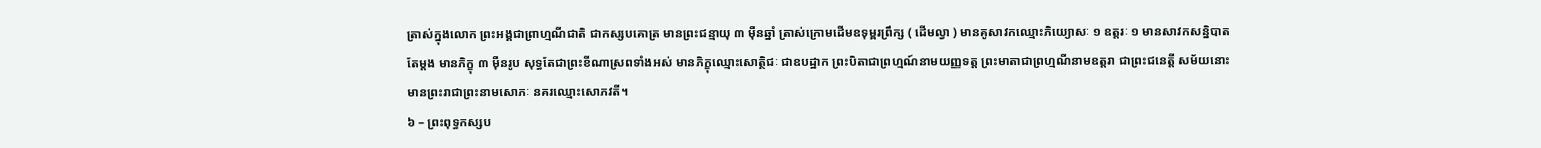ត្រាស់ក្នុងលោក ព្រះអង្គជាព្រាហ្មណីជាតិ ជាកស្សបគោត្រ មានព្រះជន្មាយុ ៣ ម៉ឺនឆ្នាំ ត្រាស់ក្រោមដើមឧទុម្ពរព្រឹក្ស ( ដើមល្វា ) មានគូសាវកឈ្មោះភិយ្យោសៈ ១ ឧត្ដរៈ ១ មានសាវកសន្និបាតតែម្ដង មានភិក្ខុ ៣ ម៉ឺនរូប សុទ្ធតែជាព្រះខីណាស្រពទាំងអស់ មានភិក្ខុឈ្មោះសោត្ថិជៈ ជាឧបដ្ឋាក ព្រះបិតាជាព្រហ្មណ៍នាមយញ្ញទត្ត ព្រះមាតាជាព្រហ្មណីនាមឧត្ដរា ជាព្រះជនេត្តី សម័យនោះ មានព្រះរាជាព្រះនាមសោភៈ នគរឈ្មោះសោភវតី។
៦ – ព្រះពុទ្ធកស្សប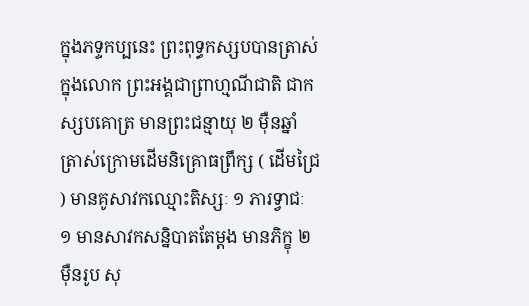ក្នុងភទ្ទកប្បនេះ ព្រះពុទ្ធកស្សបបានត្រាស់ក្នុងលោក ព្រះអង្គជាព្រាហ្មណីជាតិ ជាកស្សបគោត្រ មានព្រះជន្មាយុ ២ ម៉ឺនឆ្នាំ ត្រាស់ក្រោមដើមនិគ្រោធព្រឹក្ស ( ដើមជ្រៃ ) មានគូសាវកឈ្មោះតិស្សៈ ១ ភារទ្វាជៈ ១ មានសាវកសន្និបាតតែម្ដង មានភិក្ខុ ២ ម៉ឺនរូប សុ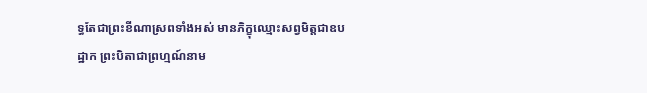ទ្ធតែជាព្រះខីណាស្រពទាំងអស់ មានភិក្ខុឈ្មោះសព្វមិត្តជាឧបដ្ឋាក ព្រះបិតាជាព្រហ្មណ៍នាម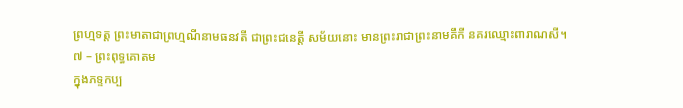ព្រហ្មទត្ត ព្រះមាតាជាព្រហ្មណីនាមធនវតី ជាព្រះជនេត្តី សម័យនោះ មានព្រះរាជាព្រះនាមគឹកី នគរឈ្មោះពារាណសី។
៧ – ព្រះពុទ្ធគោតម
ក្នុងភទ្ទកប្ប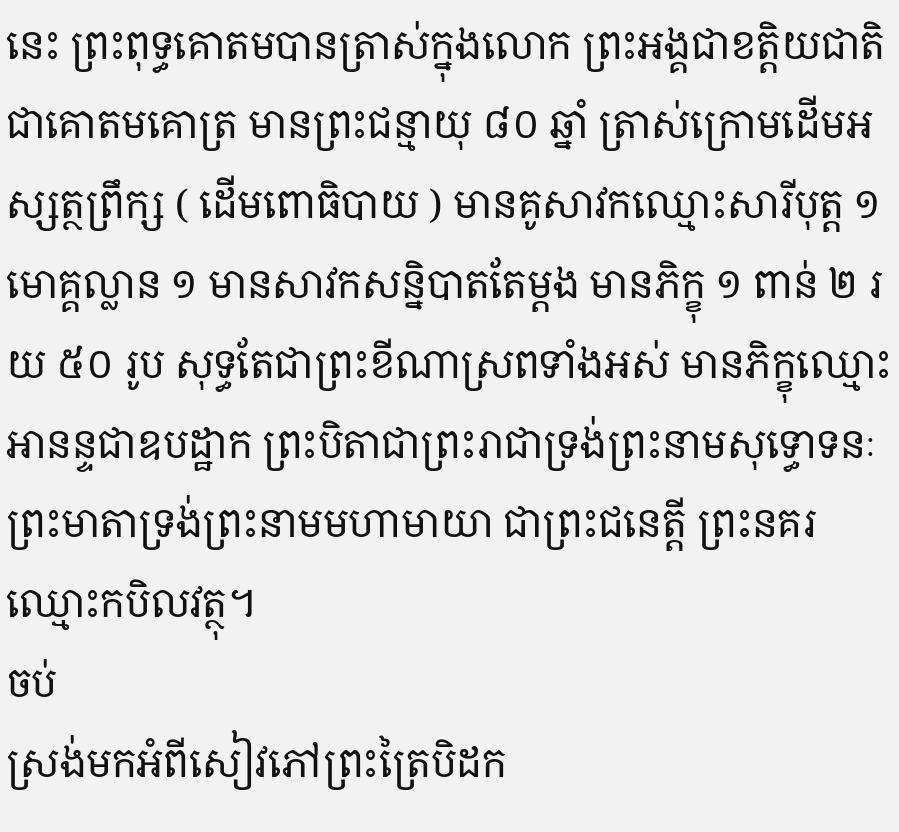នេះ ព្រះពុទ្ធគោតមបានត្រាស់ក្នុងលោក ព្រះអង្គជាខត្តិយជាតិ ជាគោតមគោត្រ មានព្រះជន្មាយុ ៨០ ឆ្នាំ ត្រាស់ក្រោមដើមអស្សត្ថព្រឹក្ស ( ដើមពោធិបាយ ) មានគូសាវកឈ្មោះសារីបុត្ត ១ មោគ្គល្លាន ១ មានសាវកសន្និបាតតែម្ដង មានភិក្ខុ ១ ពាន់ ២ រយ ៥០ រូប សុទ្ធតែជាព្រះខីណាស្រពទាំងអស់ មានភិក្ខុឈ្មោះអានន្ទជាឧបដ្ឋាក ព្រះបិតាជាព្រះរាជាទ្រង់ព្រះនាមសុទ្ធោទនៈ ព្រះមាតាទ្រង់ព្រះនាមមហាមាយា ជាព្រះជនេត្តី ព្រះនគរឈ្មោះកបិលវត្ថុ។
ចប់
ស្រង់មកអំពីសៀវភៅព្រះត្រៃបិដក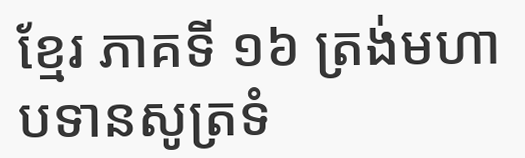ខ្មែរ ភាគទី ១៦ ត្រង់មហាបទានសូត្រទំ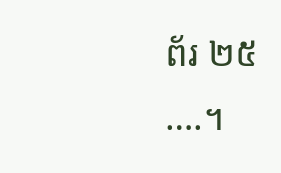ព័រ ២៥ ….។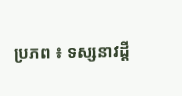ប្រភព ៖ ទស្សនាវដ្ដី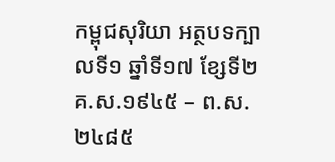កម្ពុជសុរិយា អត្ថបទក្បាលទី១ ឆ្នាំទី១៧ ខ្សែទី២ គ.ស.១៩៤៥ – ព.ស.២៤៨៥